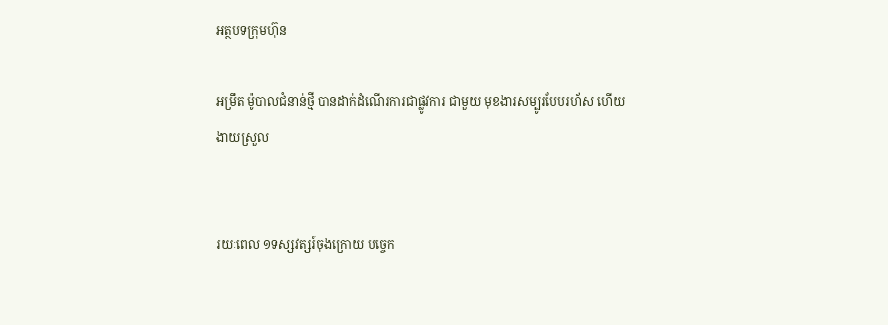អត្ថបទក្រុមហ៊ុន

អម្រឹត ម៉ូបាលជំនាន់ថ្មី បានដាក់ដំណើរការជាផ្លូវការ ជាមួយ មុខងារសម្បូរបែបរហ័ស ហើយងាយស្រួល


រយៈពេល ១ទស្សវត្សរ៍ចុងក្រោយ បច្ចេក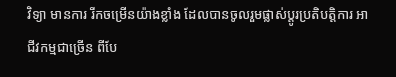វិទ្យា មានការ រីកចម្រើនយ៉ាងខ្លាំង ដែលបានចូលរួមផ្លាស់ប្តូរប្រតិបត្តិការ អាជីវកម្មជាច្រើន ពីបែ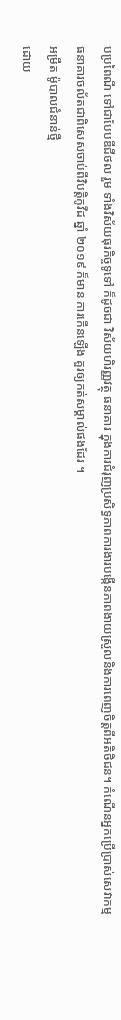បប្រពៃណី ទៅជាបែបឌីជីថល រួម ទាំងវិស័យធុរកិច្ចទូទៅ ក៏ដូចជា វិស័យហិរញ្ញវត្ថុ ធនាគារ ក្នុងការជំរុញប្រសិទ្ធភាពការងារបង្កើនភាពងាយស្រួលនិងការពេញចិត្តពីអតិថិជន។ កំណើនអ្នកប្រើប្រាស់សេវាកម្ម ធនាគារចល័តជាពិសេសចាប់ពីវិបត្តិកូវីដ ឆ្នាំ ២០១៩ ក៏មាន ការកើនឡើង គួរឲ្យកត់សម្គាល់ផងដែរ ។
អម្រឹត ម៉ូបាលជំនាន់ថ្មី
ដោយ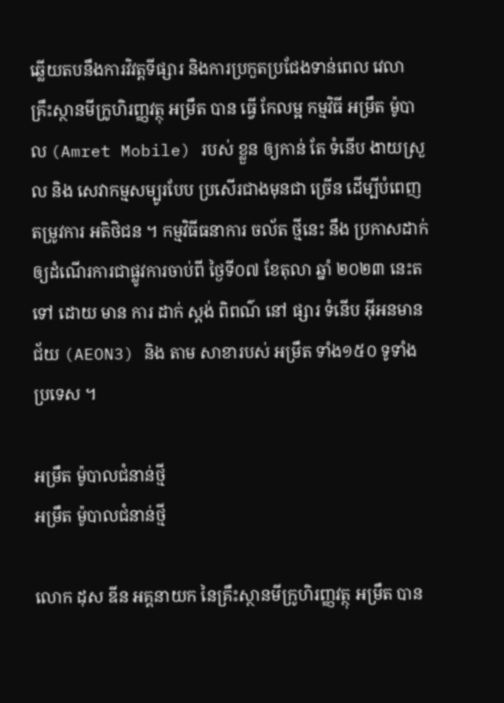ឆ្លើយតបនឹងការវិវត្តទីផ្សារ និងការប្រកួតប្រជែងទាន់ពេល វេលា គ្រឹះស្ថានមីក្រូហិរញ្ញវត្ថុ អម្រឹត បាន ធ្វើ កែលម្អ កម្មវិធី អម្រឹត ម៉ូបាល (Amret Mobile) របស់ ខ្លួន ឲ្យកាន់ តែ ទំនើប ងាយស្រួល និង សេវាកម្មសម្បូរបែប ប្រសើរជាងមុនជា ច្រើន ដើម្បីបំពេញតម្រូវការ អតិថិជន ។ កម្មវិធីធនាការ ចល័ត ថ្មីនេះ នឹង ប្រកាសដាក់ឲ្យដំណើរការជាផ្លូវការចាប់ពី ថ្ងៃទី០៧ ខែតុលា ឆ្នាំ ២០២៣ នេះតទៅ ដោយ មាន ការ ដាក់ ស្តង់ ពិពណ៌ នៅ ផ្សារ ទំនើប អ៊ីអនមានជ័យ (AEON3) និង តាម សាខារបស់ អម្រឹត ទាំង១៥០ ទូទាំង ប្រទេស ។

អម្រឹត ម៉ូបាលជំនាន់ថ្មី
អម្រឹត ម៉ូបាលជំនាន់ថ្មី

លោក ដុស ឌីន អគ្គនាយក នៃគ្រឹះស្ថានមីក្រូហិរញ្ញវត្ថុ អម្រឹត បាន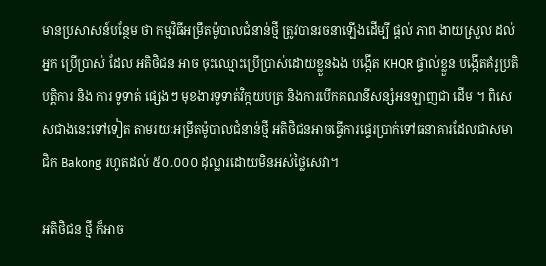មានប្រសាសន៍បន្ថែម ថា កម្មវិធីអម្រឹតម៉ូបាលជំនាន់ថ្មី ត្រូវបានរចនាឡើងដើម្បី ផ្តល់ ភាព ងាយស្រួល ដល់ អ្នក ប្រើប្រាស់ ដែល អតិថិជន អាច ចុះឈ្មោះប្រើប្រាស់ដោយខ្លួនឯង បង្កើត KHQR ផ្ទាល់ខ្លួន បង្កើតគំរូប្រតិបត្តិការ និង ការ ទូទាត់ ផ្សេងៗ មុខងារទូទាត់វិក្កយបត្រ និងការបើកគណនីសន្សំអនឡាញជា ដើម ។ ពិសេសជាងនេះទៅទៀត តាមរយៈអម្រឹតម៉ូបាលជំនាន់ថ្មី អតិថិជនអាចធ្វើការផ្ទេរប្រាក់ទៅធនាគារដែលជាសមាជិក Bakong រហូតដល់ ៥០.០០០ ដុល្លារដោយមិនអស់ថ្លៃសេវា។

អតិថិជន ថ្មី ក៏អាច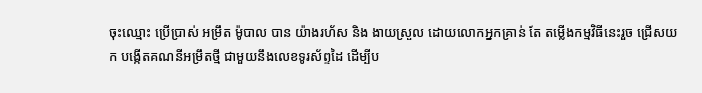ចុះឈ្មោះ ប្រើប្រាស់ អម្រឹត ម៉ូបាល បាន យ៉ាងរហ័ស និង ងាយស្រួល ដោយលោកអ្នកគ្រាន់ តែ តម្លើងកម្មវិធីនេះរួច ជ្រើសយក បង្កើតគណនីអម្រឹតថ្មី ជាមួយនឹងលេខទូរស័ព្ទដៃ ដើម្បីប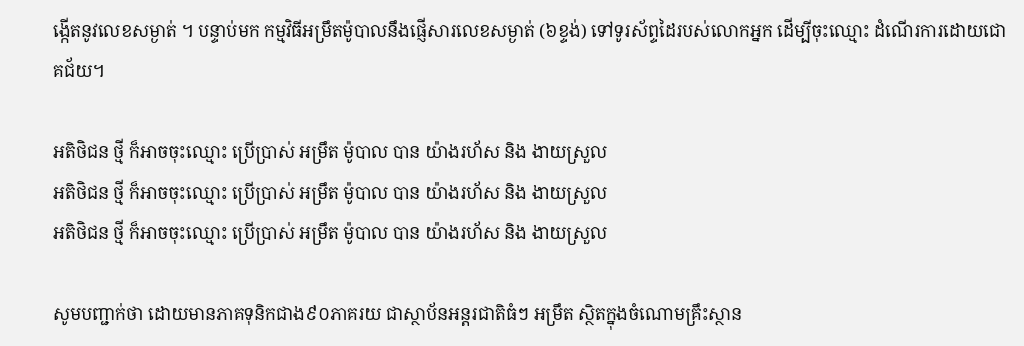ង្កើតនូវលេខសម្ងាត់ ។ បន្ទាប់មក កម្មវិធីអម្រឹតម៉ូបាលនឹងផ្ញើសារលេខសម្ងាត់ (៦ខ្ទង់) ទៅទូរស័ព្ទដៃរបស់លោកអ្នក ដើម្បីចុះឈ្មោះ ដំណើរការដោយជោគជ័យ។

អតិថិជន ថ្មី ក៏អាចចុះឈ្មោះ ប្រើប្រាស់ អម្រឹត ម៉ូបាល បាន យ៉ាងរហ័ស និង ងាយស្រួល
អតិថិជន ថ្មី ក៏អាចចុះឈ្មោះ ប្រើប្រាស់ អម្រឹត ម៉ូបាល បាន យ៉ាងរហ័ស និង ងាយស្រួល
អតិថិជន ថ្មី ក៏អាចចុះឈ្មោះ ប្រើប្រាស់ អម្រឹត ម៉ូបាល បាន យ៉ាងរហ័ស និង ងាយស្រួល

សូមបញ្ជាក់ថា ដោយមានភាគទុនិកជាង៩០ភាគរយ ជាស្ថាប័នអន្ដរជាតិធំៗ អម្រឹត ស្ថិតក្នុងចំណោមគ្រឹះស្ថាន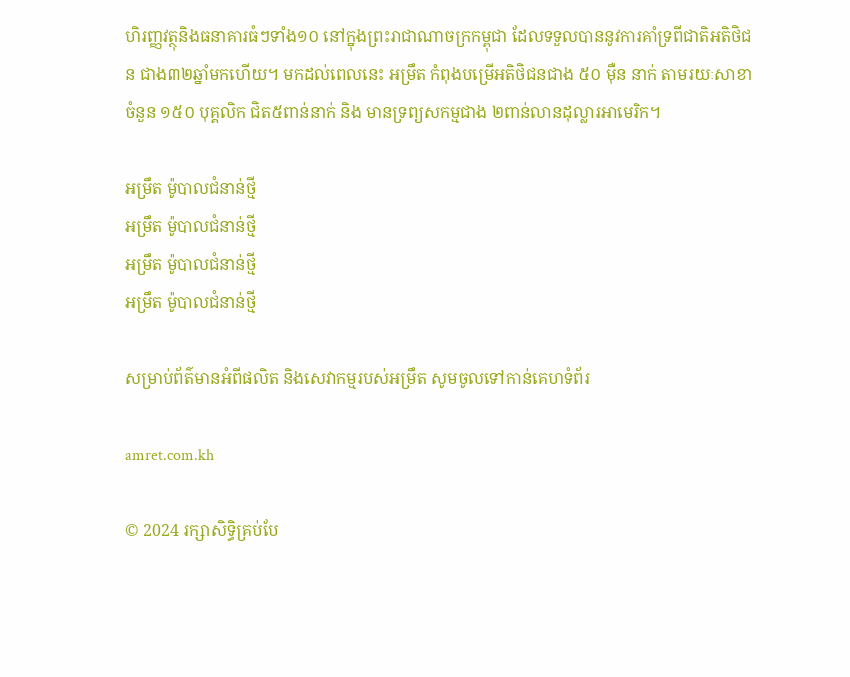ហិរញ្ញវត្ថុនិងធនាគារធំៗទាំង១០ នៅក្នុងព្រះរាជាណាចក្រកម្ពុជា ដែលទទួលបាននូវការគាំទ្រពីជាតិអតិថិជន ជាង៣២ឆ្នាំមកហើយ។ មកដល់ពេលនេះ អម្រឹត កំពុងបម្រើអតិថិជនជាង ៥០ ម៉ឺន នាក់ តាមរយៈសាខាចំនួន ១៥០ បុគ្គលិក ជិត៥ពាន់នាក់ និង មានទ្រព្យសកម្មជាង ២ពាន់លានដុល្លារអាមេរិក។

អម្រឹត ម៉ូបាលជំនាន់ថ្មី
អម្រឹត ម៉ូបាលជំនាន់ថ្មី
អម្រឹត ម៉ូបាលជំនាន់ថ្មី
អម្រឹត ម៉ូបាលជំនាន់ថ្មី

សម្រាប់ព័ត៌មានអំពីផលិត និងសេវាកម្មរបស់អម្រឹត សូមចូលទៅកាន់គេហទំព័រ

amret.com.kh

© 2024 រក្សាសិទ្ធិគ្រប់បែ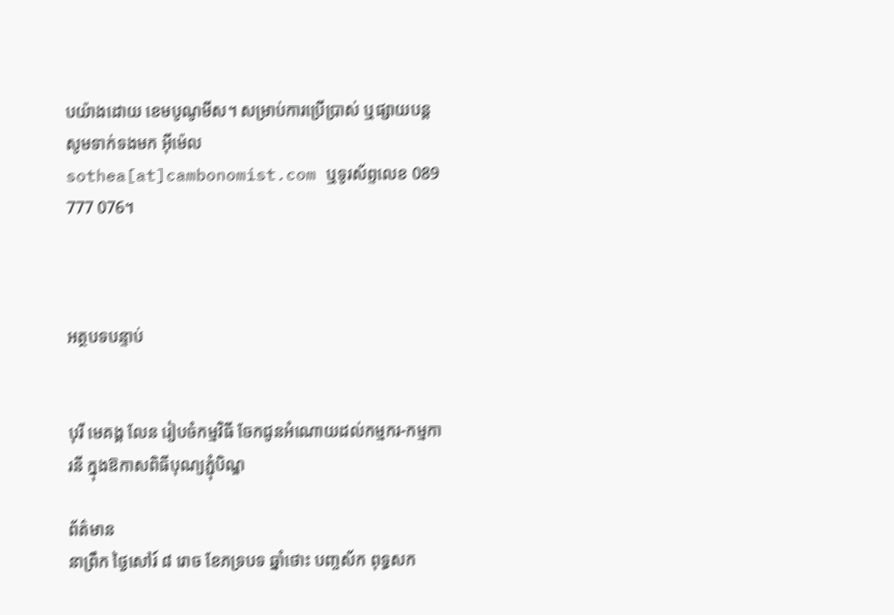បយ៉ាងដោយ ខេមបូណូមីស។ សម្រាប់ការប្រើប្រាស់ ឬផ្សាយបន្ត សូមទាក់ទងមក អ៊ីម៉េល sothea[at]cambonomist.com ឬទូរស័ព្ទលេខ 089 777 076។



អត្ថបទបន្ទាប់


បុរី មេគង្គ លែន រៀបចំកម្មវិធី ចែកជូនអំណោយដល់កម្មករ-កម្មការនី ក្នុងឱកាសពិធីបុណ្យភ្ជុំបិណ្ឌ

ព័ត៌មាន
នាព្រឹក ថ្ងៃសៅរ៍ ៨ រោច ខែភទ្របទ ឆ្នាំថោះ បញ្ចស័ក ពុទ្ធសក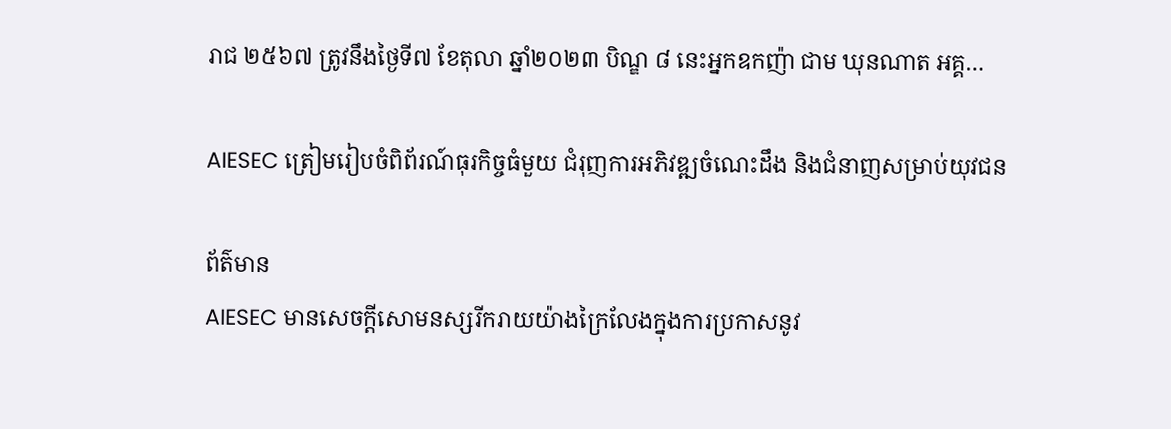រាជ ២៥៦៧ ត្រូវនឹងថ្ងៃទី៧ ខែតុលា ឆ្នាំ២០២៣ បិណ្ឌ ៨ នេះអ្នកឧកញ៉ា ជាម ឃុនណាត អគ្គ…

AIESEC ត្រៀមរៀបចំពិព័រណ៍ធុរកិច្ចធំមួយ ជំរុញការអភិវឌ្ឍចំណេះដឹង និងជំនាញសម្រាប់យុវជន

ព័ត៌មាន
AIESEC មានសេចក្តីសោមនស្សរីករាយយ៉ាងក្រៃលែងក្នុងការប្រកាសនូវ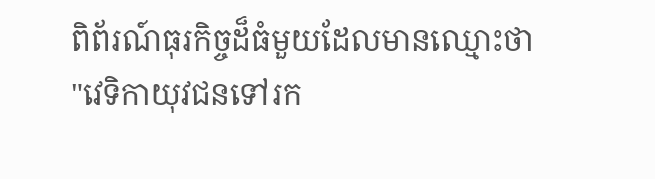ពិព័រណ៍ធុរកិច្ចដ៏ធំមួយដែលមានឈ្មោះថា "វេទិកាយុវជនទៅរក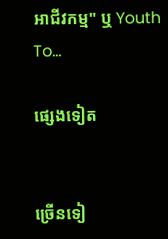អាជីវកម្ម" ឬ Youth To…

ផ្សេងទៀត


ច្រើនទៀ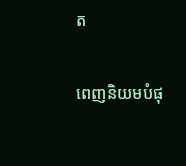ត

ពេញនិយមបំផុ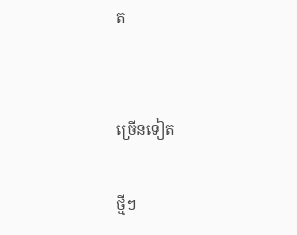ត


ច្រើនទៀត

ថ្មីៗ